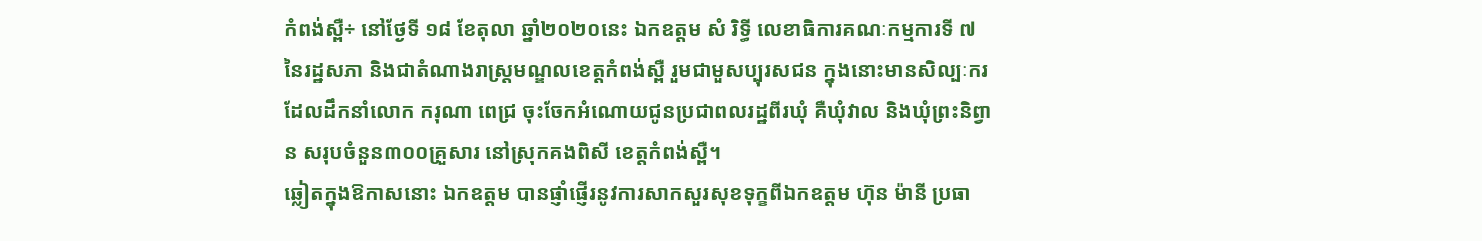កំពង់ស្ពឺ÷ នៅថ្ងែទី ១៨ ខែតុលា ឆ្នាំ២០២០នេះ ឯកឧត្តម សំ រិទ្ធី លេខាធិការគណៈកម្មការទី ៧ នៃរដ្ឋសភា និងជាតំណាងរាស្ត្រមណ្ឌលខេត្តកំពង់ស្ពឺ រួមជាមួសប្បុរសជន ក្នុងនោះមានសិល្បៈករ ដែលដឹកនាំលោក ករុណា ពេជ្រ ចុះចែកអំណោយជូនប្រជាពលរដ្ឋពីរឃុំ គឺឃុំវាល និងឃុំព្រះនិព្វាន សរុបចំនួន៣០០គ្រួសារ នៅស្រុកគងពិសី ខេត្តកំពង់ស្ពឺ។
ឆ្លៀតក្នុងឱកាសនោះ ឯកឧត្ដម បានផ្ញាំផ្ញើរនូវការសាកសួរសុខទុក្ខពីឯកឧត្តម ហ៊ុន ម៉ានី ប្រធា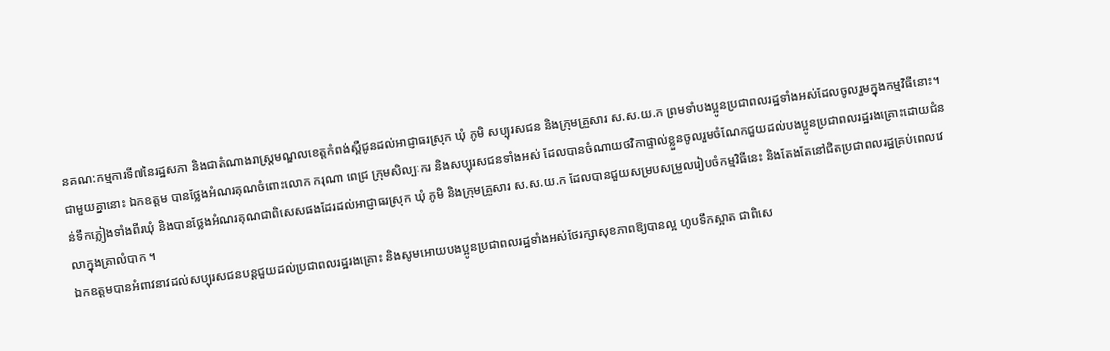នគណ:កម្មការទី៧នៃរដ្ឋសភា និងជាតំណាងរាស្ត្រមណ្ឌលខេត្តកំពង់ស្ពឺជូនដល់អាជ្ញាធរស្រុក ឃុំ ភូមិ សប្បុរសជន និងក្រុមគ្រួសារ ស.ស.យ.ក ព្រមទាំបងប្អូនប្រជាពលរដ្ឋទាំងអស់ដែលចូលរួមក្នុងកម្មវិធីនោះ។
ជាមួយគ្នានោះ ឯកឧត្ដម បានថ្លែងអំណរគុណចំពោះលោក ករុណា ពេជ្រ ក្រុមសិល្បៈករ និងសប្បុរសជនទាំងអស់ ដែលបានចំណាយថវិកាផ្ទាល់ខ្លួនចូលរួមចំណែកជួយដល់បងប្អូនប្រជាពលរដ្ឋរងគ្រោះដោយជំនន់ទឹកភ្លៀងទាំងពីរឃុំ និងបានថ្លែងអំណរគុណជាពិសេសផងដែរដល់អាជ្ញាធរស្រុក ឃុំ ភូមិ និងក្រុមគ្រួសារ ស.ស.យ.ក ដែលបានជួយសម្របសម្រួលរៀបចំកម្មវិធីនេះ និងតែងតែនៅជិតប្រជាពលរដ្ឋគ្រប់ពេលវេលាក្នុងគ្រាលំបាក ។
ឯកឧត្តមបានអំពាវនាវដល់សប្បុរសជនបន្តជួយដល់ប្រជាពលរដ្ឋរងគ្រោះ និងសូមអោយបងប្អូនប្រជាពលរដ្ឋទាំងអស់ថែរក្សាសុខភាពឱ្យបានល្អ ហូបទឹកស្អាត ជាពិសេ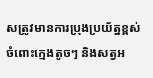សត្រូវមានការប្រុងប្រយ័ត្នខ្ពស់ចំពោះក្មេងតូចៗ និងសត្វអ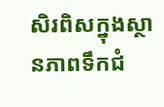សិរពិសក្នុងស្ថានភាពទឹកជំ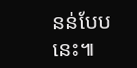នន់បែបនេះ៕